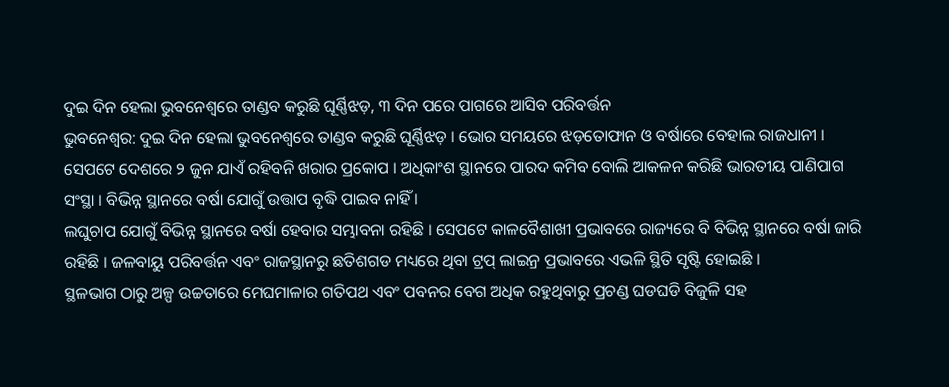ଦୁଇ ଦିନ ହେଲା ଭୁବନେଶ୍ୱରେ ତାଣ୍ଡବ କରୁଛି ଘୂର୍ଣ୍ଣିଝଡ଼, ୩ ଦିନ ପରେ ପାଗରେ ଆସିବ ପରିବର୍ତ୍ତନ
ଭୁବନେଶ୍ୱର: ଦୁଇ ଦିନ ହେଲା ଭୁବନେଶ୍ୱରେ ତାଣ୍ଡବ କରୁଛି ଘୂର୍ଣ୍ଣିଝଡ଼ । ଭୋର ସମୟରେ ଝଡ଼ତୋଫାନ ଓ ବର୍ଷାରେ ବେହାଲ ରାଜଧାନୀ । ସେପଟେ ଦେଶରେ ୨ ଜୁନ ଯାଏଁ ରହିବନି ଖରାର ପ୍ରକୋପ । ଅଧିକାଂଶ ସ୍ଥାନରେ ପାରଦ କମିବ ବୋଲି ଆକଳନ କରିଛି ଭାରତୀୟ ପାଣିପାଗ ସଂସ୍ଥା । ବିଭିନ୍ନ ସ୍ଥାନରେ ବର୍ଷା ଯୋଗୁଁ ଉତ୍ତାପ ବୃଦ୍ଧି ପାଇବ ନାହିଁ ।
ଲଘୁଚାପ ଯୋଗୁଁ ବିଭିନ୍ନ ସ୍ଥାନରେ ବର୍ଷା ହେବାର ସମ୍ଭାବନା ରହିଛି । ସେପଟେ କାଳବୈଶାଖୀ ପ୍ରଭାବରେ ରାଜ୍ୟରେ ବି ବିଭିନ୍ନ ସ୍ଥାନରେ ବର୍ଷା ଜାରି ରହିଛି । ଜଳବାୟୁ ପରିବର୍ତ୍ତନ ଏବଂ ରାଜସ୍ଥାନରୁ ଛତିଶଗଡ ମଧ୍ୟରେ ଥିବା ଟ୍ରପ୍ ଲାଇନ୍ର ପ୍ରଭାବରେ ଏଭଳି ସ୍ଥିତି ସୃଷ୍ଟି ହୋଇଛି ।
ସ୍ଥଳଭାଗ ଠାରୁ ଅଳ୍ପ ଉଚ୍ଚତାରେ ମେଘମାଳାର ଗତିପଥ ଏବଂ ପବନର ବେଗ ଅଧିକ ରହୁଥିବାରୁ ପ୍ରଚଣ୍ଡ ଘଡଘଡି ବିଜୁଳି ସହ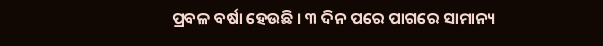ପ୍ରବଳ ବର୍ଷା ହେଉଛି । ୩ ଦିନ ପରେ ପାଗରେ ସାମାନ୍ୟ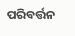ପରିବର୍ତ୍ତନ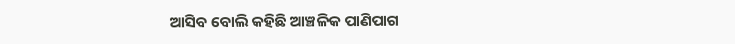ଆସିବ ବୋଲି କହିଛି ଆଞ୍ଚଳିକ ପାଣିପାଗ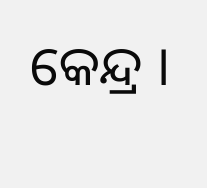କେନ୍ଦ୍ର ।